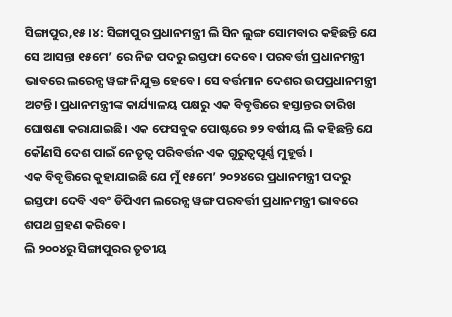ସିଙ୍ଗାପୁର,୧୫।୪: ସିଙ୍ଗାପୁର ପ୍ରଧାନମନ୍ତ୍ରୀ ଲି ସିନ ଲୁଙ୍ଗ ସୋମବାର କହିଛନ୍ତି ଯେ ସେ ଆସନ୍ତା ୧୫ମେ’ ରେ ନିଜ ପଦରୁ ଇସ୍ତଫା ଦେବେ। ପରବର୍ତ୍ତୀ ପ୍ରଧାନମନ୍ତ୍ରୀ ଭାବରେ ଲରେନ୍ସ ୱଙ୍ଗ ନିଯୁକ୍ତ ହେବେ। ସେ ବର୍ତ୍ତମାନ ଦେଶର ଉପପ୍ରଧାନମନ୍ତ୍ରୀ ଅଟନ୍ତି। ପ୍ରଧାନମନ୍ତ୍ରୀଙ୍କ କାର୍ଯ୍ୟାଳୟ ପକ୍ଷରୁ ଏକ ବିବୃତ୍ତିରେ ହସ୍ତାନ୍ତର ତାରିଖ ଘୋଷଣା କରାଯାଇଛି। ଏକ ଫେସବୁକ ପୋଷ୍ଟରେ ୭୨ ବର୍ଷୀୟ ଲି କହିଛନ୍ତି ଯେ କୌଣସି ଦେଶ ପାଇଁ ନେତୃତ୍ୱ ପରିବର୍ତ୍ତନ ଏକ ଗୁରୁତ୍ୱପୂର୍ଣ୍ଣ ମୁହୂର୍ତ୍ତ ।
ଏକ ବିବୃତ୍ତିରେ କୁହାଯାଇଛି ଯେ ମୁଁ ୧୫ମେ’ ୨୦୨୪ରେ ପ୍ରଧାନମନ୍ତ୍ରୀ ପଦରୁ ଇସ୍ତଫା ଦେବି ଏବଂ ଡିପିଏମ ଲରେନ୍ସ ୱଙ୍ଗ ପରବର୍ତ୍ତୀ ପ୍ରଧାନମନ୍ତ୍ରୀ ଭାବରେ ଶପଥ ଗ୍ରହଣ କରିବେ।
ଲି ୨୦୦୪ରୁ ସିଙ୍ଗାପୁରର ତୃତୀୟ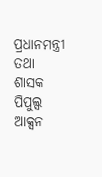ପ୍ରଧାନମନ୍ତ୍ରୀ ତଥା ଶାସକ ପିପୁଲ୍ସ ଆକ୍ସନ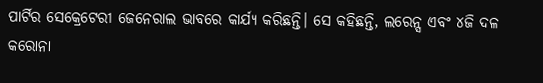ପାର୍ଟିର ସେକ୍ରେଟେରୀ ଜେନେରାଲ ଭାବରେ କାର୍ଯ୍ୟ କରିଛନ୍ତି। ସେ କହିଛନ୍ତି, ଲରେନ୍ସ ଏବଂ ୪ଜି ଦଳ କରୋନା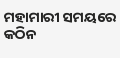ମହାମାରୀ ସମୟରେ କଠିନ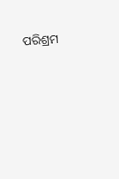ପରିଶ୍ରମ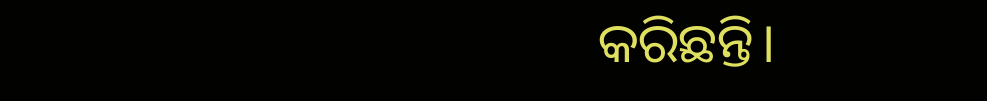କରିଛନ୍ତି।